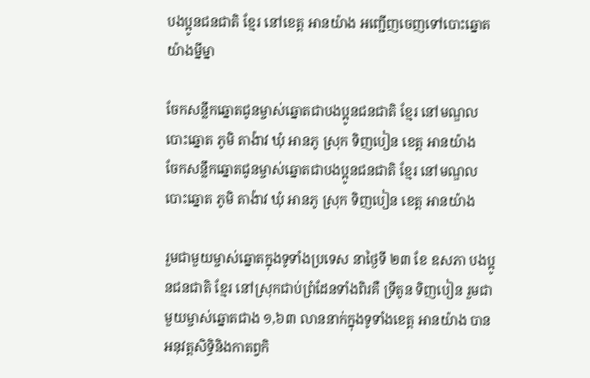បងប្អូនជនជាតិ ខ្មែរ នៅខេត្ត អានយ៉ាង អញ្ជើញចេញទៅបោះឆ្នោតយ៉ាងម្នីម្នា

ចែកសន្លឹកឆ្នោតជូនម្ចាស់ឆ្នោតជាបងប្អូនជនជាតិ ខ្មែរ នៅមណ្ឌលបោះឆ្នោត ភូមិ តាង៉ាវ ឃុំ អានភូ ស្រុក ទិញបៀន ខេត្ត អានយ៉ាង
ចែកសន្លឹកឆ្នោតជូនម្ចាស់ឆ្នោតជាបងប្អូនជនជាតិ ខ្មែរ នៅមណ្ឌលបោះឆ្នោត ភូមិ តាង៉ាវ ឃុំ អានភូ ស្រុក ទិញបៀន ខេត្ត អានយ៉ាង

រួមជាមួយម្ចាស់ឆ្នោតក្នុងទូទាំងប្រទេស នាថ្ងៃទី ២៣ ខែ ឧសភា បងប្អូនជនជាតិ ខ្មែរ នៅស្រុកជាប់ព្រំដែនទាំងពិរគឺ ទ្រីតូន ទិញបៀន រួមជាមួយម្ចាស់ឆ្នោតជាង ១,៦៣ លាននាក់ក្នុងទូទាំងខេត្ត អានយ៉ាង បានអនុវត្តសិទ្ធិនិងកាតព្វកិ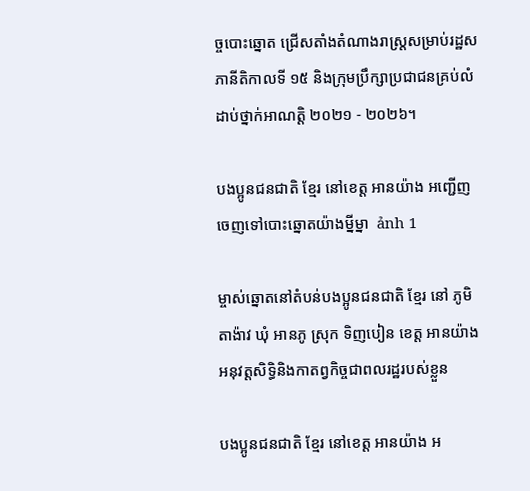ច្ចបោះឆ្នោត ជ្រើសតាំងតំណាងរាស្ត្រសម្រាប់រដ្ឋសភានីតិកាលទី ១៥ និងក្រុមប្រឹក្សាប្រជាជនគ្រប់លំដាប់ថ្នាក់អាណត្តិ ២០២១ - ២០២៦។

បងប្អូនជនជាតិ ខ្មែរ នៅខេត្ត អានយ៉ាង អញ្ជើញចេញទៅបោះឆ្នោតយ៉ាងម្នីម្នា  ảnh 1

ម្ចាស់ឆ្នោតនៅតំបន់បងប្អូនជនជាតិ ខ្មែរ នៅ ភូមិ តាង៉ាវ ឃុំ អានភូ ស្រុក ទិញបៀន ខេត្ត អានយ៉ាង អនុវត្តសិទ្ធិនិងកាតព្វកិច្ចជាពលរដ្ឋរបស់ខ្លួន

បងប្អូនជនជាតិ ខ្មែរ នៅខេត្ត អានយ៉ាង អ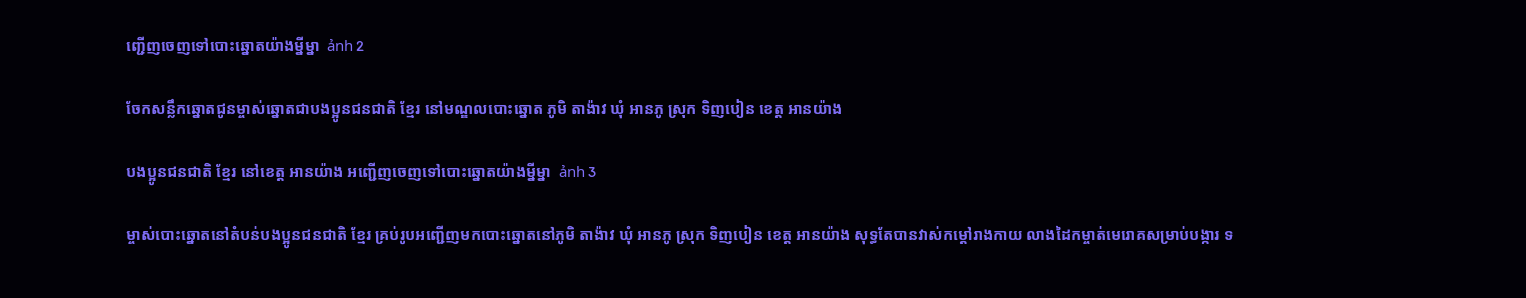ញ្ជើញចេញទៅបោះឆ្នោតយ៉ាងម្នីម្នា  ảnh 2

ចែកសន្លឹកឆ្នោតជូនម្ចាស់ឆ្នោតជាបងប្អូនជនជាតិ ខ្មែរ នៅមណ្ឌលបោះឆ្នោត ភូមិ តាង៉ាវ ឃុំ អានភូ ស្រុក ទិញបៀន ខេត្ត អានយ៉ាង

បងប្អូនជនជាតិ ខ្មែរ នៅខេត្ត អានយ៉ាង អញ្ជើញចេញទៅបោះឆ្នោតយ៉ាងម្នីម្នា  ảnh 3

ម្ចាស់បោះឆ្នោតនៅតំបន់បងប្អូនជនជាតិ ខ្មែរ គ្រប់រូបអញ្ជើញមកបោះឆ្នោតនៅភូមិ តាង៉ាវ ឃុំ អានភូ ស្រុក ទិញបៀន ខេត្ត អានយ៉ាង សុទ្ធតែបានវាស់កម្តៅរាងកាយ លាងដៃកម្ចាត់មេរោគសម្រាប់បង្ការ ទ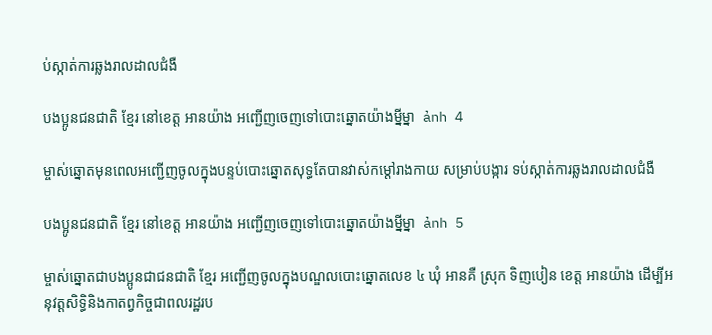ប់ស្កាត់ការឆ្លងរាលដាលជំងឺ

បងប្អូនជនជាតិ ខ្មែរ នៅខេត្ត អានយ៉ាង អញ្ជើញចេញទៅបោះឆ្នោតយ៉ាងម្នីម្នា  ảnh 4

ម្ចាស់ឆ្នោតមុនពេលអញ្ជើញចូលក្នុងបន្ទប់បោះឆ្នោតសុទ្ធតែបានវាស់កម្តៅរាងកាយ សម្រាប់បង្ការ ទប់ស្កាត់ការឆ្លងរាលដាលជំងឺ

បងប្អូនជនជាតិ ខ្មែរ នៅខេត្ត អានយ៉ាង អញ្ជើញចេញទៅបោះឆ្នោតយ៉ាងម្នីម្នា  ảnh 5

ម្ចាស់ឆ្នោតជាបងប្អូនជាជនជាតិ ខ្មែរ អញ្ជើញចូលក្នុងបណ្ឌលបោះឆ្នោតលេខ ៤ ឃុំ អានគឺ ស្រុក ទិញបៀន ខេត្ត អានយ៉ាង ដើម្បីអនុវត្តសិទ្ធិនិងកាតព្វកិច្ចជាពលរដ្ឋរប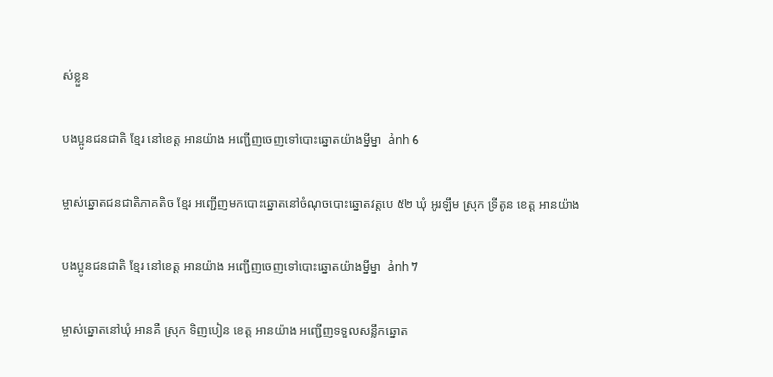ស់ខ្លួន

បងប្អូនជនជាតិ ខ្មែរ នៅខេត្ត អានយ៉ាង អញ្ជើញចេញទៅបោះឆ្នោតយ៉ាងម្នីម្នា  ảnh 6

ម្ចាស់ឆ្នោតជនជាតិភាគតិច ខ្មែរ អញ្ជើញមកបោះឆ្នោតនៅចំណុចបោះឆ្នោតវត្តបេ ៥២ ឃុំ អូរឡឹម ស្រុក ទ្រីតូន ខេត្ត អានយ៉ាង

បងប្អូនជនជាតិ ខ្មែរ នៅខេត្ត អានយ៉ាង អញ្ជើញចេញទៅបោះឆ្នោតយ៉ាងម្នីម្នា  ảnh 7

ម្ចាស់ឆ្នោតនៅឃុំ អានគឺ ស្រុក ទិញបៀន ខេត្ត អានយ៉ាង អញ្ជើញទទួលសន្លឹកឆ្នោត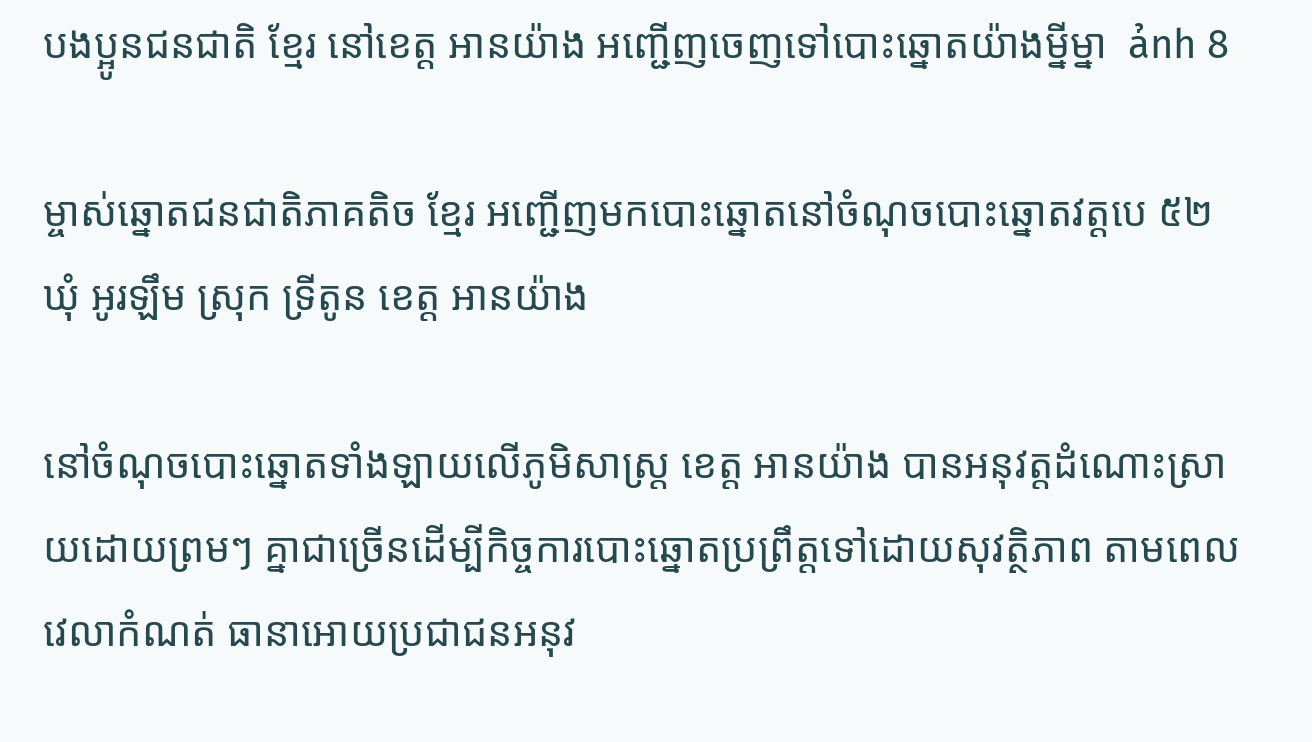បងប្អូនជនជាតិ ខ្មែរ នៅខេត្ត អានយ៉ាង អញ្ជើញចេញទៅបោះឆ្នោតយ៉ាងម្នីម្នា  ảnh 8

ម្ចាស់ឆ្នោតជនជាតិភាគតិច ខ្មែរ អញ្ជើញមកបោះឆ្នោតនៅចំណុចបោះឆ្នោតវត្តបេ ៥២ ឃុំ អូរឡឹម ស្រុក ទ្រីតូន ខេត្ត អានយ៉ាង

នៅចំណុចបោះឆ្នោតទាំងឡាយលើភូមិសាស្ត្រ ខេត្ត អានយ៉ាង បានអនុវត្តដំណោះស្រាយដោយព្រមៗ គ្នាជាច្រើនដើម្បីកិច្ចការបោះឆ្នោតប្រព្រឹត្តទៅដោយសុវត្ថិភាព តាមពេលវេលាកំណត់ ធានាអោយប្រជាជនអនុវ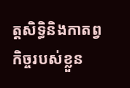ត្តសិទ្ធិនិងកាតព្វកិច្ចរបស់ខ្លួន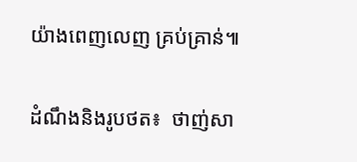យ៉ាងពេញលេញ គ្រប់គ្រាន់៕

ដំណឹងនិងរូបថត៖  ថាញ់សា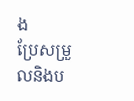ង
ប្រែសម្រួលនិងប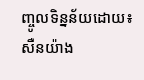ញ្ចូលទិន្នន័យដោយ៖  សឺនយ៉ាង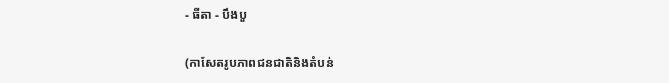- ធីតា - បឹងបួ

(កាសែតរូបភាពជនជាតិនិងតំបន់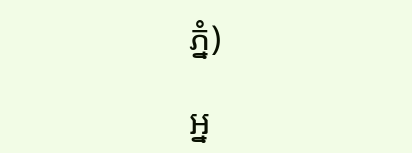ភ្នំ)

អ្ន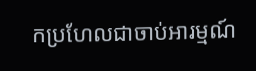កប្រហែលជាចាប់អារម្មណ៍